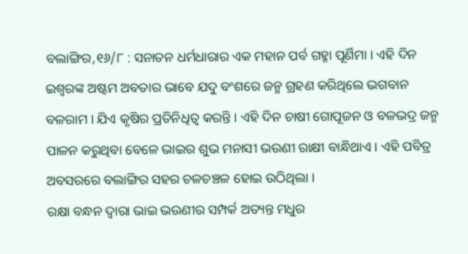ବଲାଙ୍ଗିର,୧୬/୮ : ସନାତନ ଧର୍ମଧାରାର ଏକ ମହାନ ପର୍ବ ଗହ୍ମା ପୂର୍ଣିମା । ଏହି ଦିନ ଇଶ୍ବରଙ୍କ ଅଷ୍ଟମ ଅବତାର ଭାବେ ଯଦୁ ବଂଶରେ ଜନ୍ମ ଗ୍ରହଣ କରିଥିଲେ ଭଗବାନ ବଳରାମ । ଯିଏ କୃଷିର ପ୍ରତିନିଧିତ୍ବ କରନ୍ତି । ଏହି ଦିନ ଚାଷୀ ଗୋପୂଜନ ଓ ବଳଭଦ୍ର ଜନ୍ମ ପାଳନ କରୁଥିବା ବେଳେ ଭାଇର ଶୁଭ ମନାସୀ ଭଉଣୀ ରାକ୍ଷୀ ବାନ୍ଧିଥାଏ । ଏହି ପବିତ୍ର ଅବସରରେ ବଲାଙ୍ଗିର ସହର ଚଳଚଞ୍ଚଳ ହୋଇ ଉଠିଥିଲା ।
ରକ୍ଷା ବନ୍ଧନ ଦ୍ଵାରା ଭାଇ ଭଉଣୀର ସମ୍ପର୍କ ଅତ୍ୟନ୍ତ ମଧୁର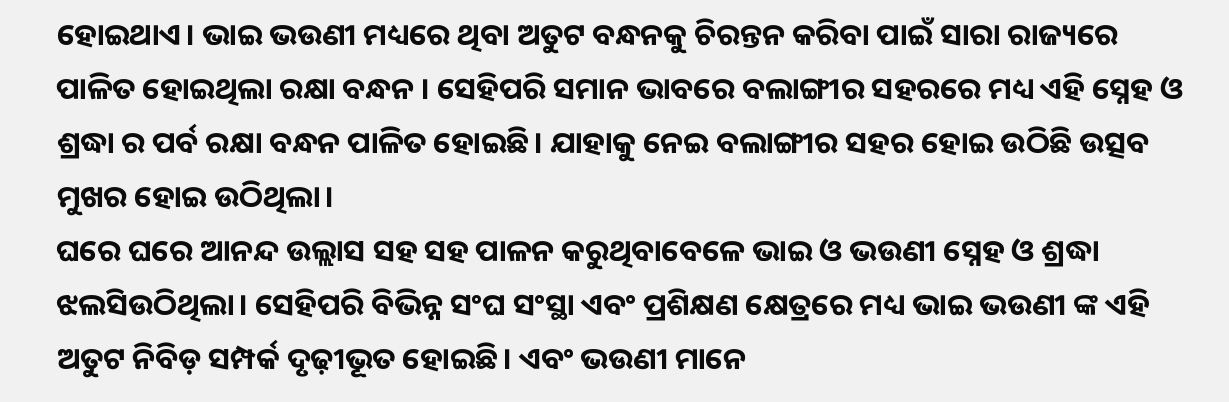ହୋଇଥାଏ। ଭାଇ ଭଉଣୀ ମଧ୍ୟରେ ଥିବା ଅତୁଟ ବନ୍ଧନକୁ ଚିରନ୍ତନ କରିବା ପାଇଁ ସାରା ରାଜ୍ୟରେ ପାଳିତ ହୋଇଥିଲା ରକ୍ଷା ବନ୍ଧନ । ସେହିପରି ସମାନ ଭାବରେ ବଲାଙ୍ଗୀର ସହରରେ ମଧ୍ୟ ଏହି ସ୍ନେହ ଓ ଶ୍ରଦ୍ଧା ର ପର୍ବ ରକ୍ଷା ବନ୍ଧନ ପାଳିତ ହୋଇଛି। ଯାହାକୁ ନେଇ ବଲାଙ୍ଗୀର ସହର ହୋଇ ଉଠିଛି ଉତ୍ସବ ମୁଖର ହୋଇ ଉଠିଥିଲା।
ଘରେ ଘରେ ଆନନ୍ଦ ଉଲ୍ଲାସ ସହ ସହ ପାଳନ କରୁଥିବାବେଳେ ଭାଇ ଓ ଭଉଣୀ ସ୍ନେହ ଓ ଶ୍ରଦ୍ଧା ଝଲସିଉଠିଥିଲା। ସେହିପରି ବିଭିନ୍ନ ସଂଘ ସଂସ୍ଥା ଏବଂ ପ୍ରଶିକ୍ଷଣ କ୍ଷେତ୍ରରେ ମଧ୍ୟ ଭାଇ ଭଉଣୀ ଙ୍କ ଏହି ଅତୁଟ ନିବିଡ଼ ସମ୍ପର୍କ ଦୃଢ଼ୀଭୂତ ହୋଇଛି। ଏବଂ ଭଉଣୀ ମାନେ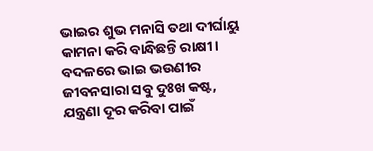ଭାଇର ଶୁଭ ମନାସି ତଥା ଦୀର୍ଘାୟୁ କାମନା କରି ବାନ୍ଧିଛନ୍ତି ରାକ୍ଷୀ। ବଦଳରେ ଭାଇ ଭଉଣୀର ଜୀବନସାରା ସବୁ ଦୁଃଖ କଷ୍ଟ, ଯନ୍ତ୍ରଣା ଦୂର କରିବା ପାଇଁ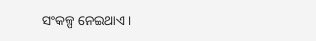ସଂକଳ୍ପ ନେଇଥାଏ।